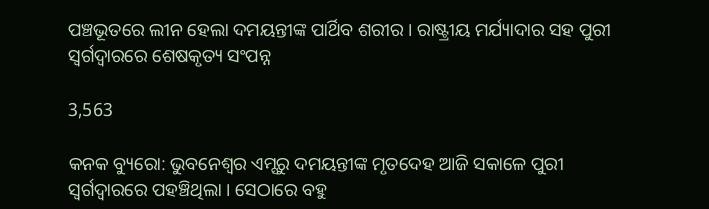ପଞ୍ଚଭୂତରେ ଲୀନ ହେଲା ଦମୟନ୍ତୀଙ୍କ ପାର୍ଥିବ ଶରୀର । ରାଷ୍ଟ୍ରୀୟ ମର୍ଯ୍ୟାଦାର ସହ ପୁରୀ ସ୍ୱର୍ଗଦ୍ୱାରରେ ଶେଷକୃତ୍ୟ ସଂପନ୍ନ

3,563

କନକ ବ୍ୟୁରୋ: ଭୁବନେଶ୍ୱର ଏମ୍ସରୁ ଦମୟନ୍ତୀଙ୍କ ମୃତଦେହ ଆଜି ସକାଳେ ପୁରୀ ସ୍ୱର୍ଗଦ୍ୱାରରେ ପହଞ୍ଚିଥିଲା । ସେଠାରେ ବହୁ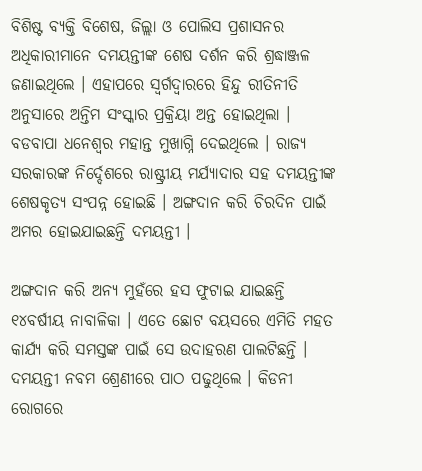ବିଶିଷ୍ଟ ବ୍ୟକ୍ତି ବିଶେଷ, ଜିଲ୍ଲା ଓ ପୋଲିସ ପ୍ରଶାସନର ଅଧିକାରୀମାନେ ଦମୟନ୍ତୀଙ୍କ ଶେଷ ଦର୍ଶନ କରି ଶ୍ରଦ୍ଧାଞ୍ଜଳ ଜଣାଇଥିଲେ । ଏହାପରେ ସ୍ୱର୍ଗଦ୍ୱାରରେ ହିନ୍ଦୁ ରୀତିନୀତି ଅନୁସାରେ ଅନ୍ତିମ ସଂସ୍କାର ପ୍ରକ୍ରିୟା ଅନ୍ତ ହୋଇଥିଲା । ବଡବାପା ଧନେଶ୍ୱର ମହାନ୍ତ ମୁଖାଗ୍ନି ଦେଇଥିଲେ । ରାଜ୍ୟ ସରକାରଙ୍କ ନିର୍ଦ୍ଦେଶରେ ରାଷ୍ଟ୍ରୀୟ ମର୍ଯ୍ୟାଦାର ସହ ଦମୟନ୍ତୀଙ୍କ ଶେଷକୃତ୍ୟ ସଂପନ୍ନ ହୋଇଛି । ଅଙ୍ଗଦାନ କରି ଚିରଦିନ ପାଇଁ ଅମର ହୋଇଯାଇଛନ୍ତି ଦମୟନ୍ତୀ ।

ଅଙ୍ଗଦାନ କରି ଅନ୍ୟ ମୁହଁରେ ହସ ଫୁଟାଇ ଯାଇଛନ୍ତି ୧୪ବର୍ଷୀୟ ନାବାଳିକା । ଏତେ ଛୋଟ ବୟସରେ ଏମିତି ମହତ କାର୍ଯ୍ୟ କରି ସମସ୍ତଙ୍କ ପାଇଁ ସେ ଉଦାହରଣ ପାଲଟିଛନ୍ତି । ଦମୟନ୍ତୀ ନବମ ଶ୍ରେଣୀରେ ପାଠ ପଢୁଥିଲେ । କିଡନୀ ରୋଗରେ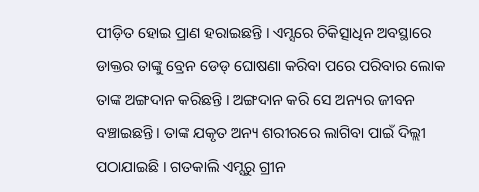ପୀଡ଼ିତ ହୋଇ ପ୍ରାଣ ହରାଇଛନ୍ତି । ଏମ୍ସରେ ଚିକିତ୍ସାଧିନ ଅବସ୍ଥାରେ ଡାକ୍ତର ତାଙ୍କୁ ବ୍ରେନ ଡେଡ୍ ଘୋଷଣା କରିବା ପରେ ପରିବାର ଲୋକ ତାଙ୍କ ଅଙ୍ଗଦାନ କରିଛନ୍ତି । ଅଙ୍ଗଦାନ କରି ସେ ଅନ୍ୟର ଜୀବନ ବଞ୍ଚାଇଛନ୍ତି । ତାଙ୍କ ଯକୃତ ଅନ୍ୟ ଶରୀରରେ ଲାଗିବା ପାଇଁ ଦିଲ୍ଲୀ ପଠାଯାଇଛି । ଗତକାଲି ଏମ୍ସରୁ ଗ୍ରୀନ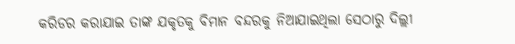କରିଡର କରାଯାଇ ତାଙ୍କ ଯକୃତକୁ ବିମାନ ବନ୍ଦରକୁ ନିଆଯାଇଥିଲା ସେଠାରୁ ଦିଲ୍ଲୀ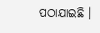ପଠାଯାଇଛି ।